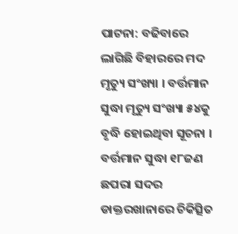ପାଟନା: ବଢିବାରେ ଲାଗିଛି ବିହାରରେ ମଦ ମୃତ୍ୟୁ ସଂଖ୍ୟା । ବର୍ତ୍ତମାନ ସୁଦ୍ଧା ମୃତ୍ୟୁ ସଂଖ୍ୟା ୫୪କୁ ବୃଦ୍ଧି ହୋଇଥିବା ସୂଚନା । ବର୍ତ୍ତମାନ ସୁଦ୍ଧା ୧୮ଜଣ ଛପରା ସଦର ଡାକ୍ତରଖାନାରେ ଚିକିତ୍ସିତ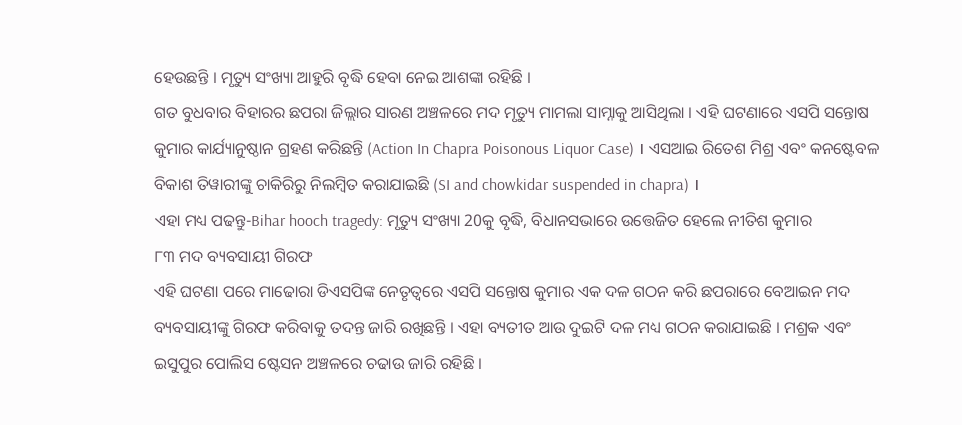ହେଉଛନ୍ତି । ମୃତ୍ୟୁ ସଂଖ୍ୟା ଆହୁରି ବୃଦ୍ଧି ହେବା ନେଇ ଆଶଙ୍କା ରହିଛି ।
ଗତ ବୁଧବାର ବିହାରର ଛପରା ଜିଲ୍ଲାର ସାରଣ ଅଞ୍ଚଳରେ ମଦ ମୃତ୍ୟୁ ମାମଲା ସାମ୍ନାକୁ ଆସିଥିଲା । ଏହି ଘଟଣାରେ ଏସପି ସନ୍ତୋଷ କୁମାର କାର୍ଯ୍ୟାନୁଷ୍ଠାନ ଗ୍ରହଣ କରିଛନ୍ତି (Action In Chapra Poisonous Liquor Case) । ଏସଆଇ ରିତେଶ ମିଶ୍ର ଏବଂ କନଷ୍ଟେବଳ ବିକାଶ ତିୱାରୀଙ୍କୁ ଚାକିରିରୁ ନିଲମ୍ବିତ କରାଯାଇଛି (SI and chowkidar suspended in chapra) ।
ଏହା ମଧ୍ୟ ପଢନ୍ତୁ-Bihar hooch tragedy: ମୃତ୍ୟୁ ସଂଖ୍ୟା 20କୁ ବୃଦ୍ଧି, ବିଧାନସଭାରେ ଉତ୍ତେଜିତ ହେଲେ ନୀତିଶ କୁମାର
୮୩ ମଦ ବ୍ୟବସାୟୀ ଗିରଫ
ଏହି ଘଟଣା ପରେ ମାଢୋରା ଡିଏସପିଙ୍କ ନେତୃତ୍ୱରେ ଏସପି ସନ୍ତୋଷ କୁମାର ଏକ ଦଳ ଗଠନ କରି ଛପରାରେ ବେଆଇନ ମଦ ବ୍ୟବସାୟୀଙ୍କୁ ଗିରଫ କରିବାକୁ ତଦନ୍ତ ଜାରି ରଖିଛନ୍ତି । ଏହା ବ୍ୟତୀତ ଆଉ ଦୁଇଟି ଦଳ ମଧ୍ୟ ଗଠନ କରାଯାଇଛି । ମଶ୍ରକ ଏବଂ ଇସୁପୁର ପୋଲିସ ଷ୍ଟେସନ ଅଞ୍ଚଳରେ ଚଢାଉ ଜାରି ରହିଛି ।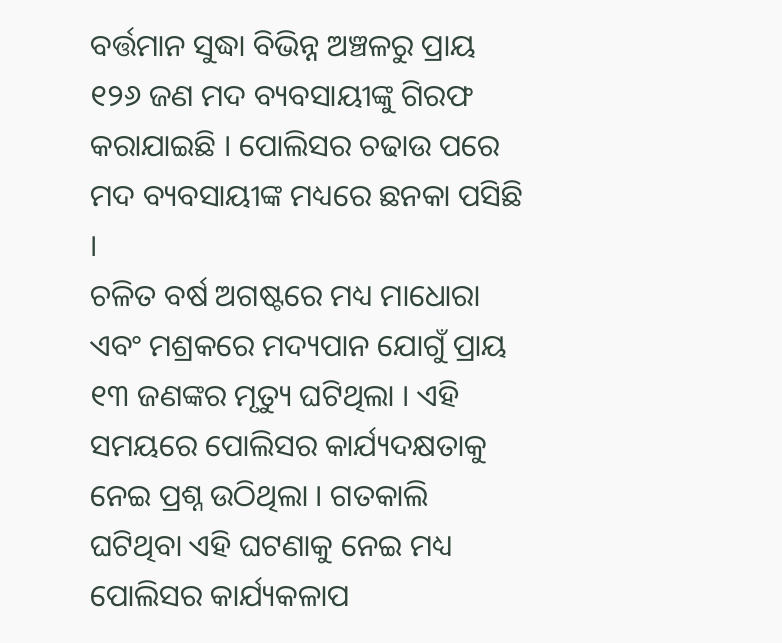ବର୍ତ୍ତମାନ ସୁଦ୍ଧା ବିଭିନ୍ନ ଅଞ୍ଚଳରୁ ପ୍ରାୟ ୧୨୬ ଜଣ ମଦ ବ୍ୟବସାୟୀଙ୍କୁ ଗିରଫ କରାଯାଇଛି । ପୋଲିସର ଚଢାଉ ପରେ ମଦ ବ୍ୟବସାୟୀଙ୍କ ମଧ୍ୟରେ ଛନକା ପସିଛି ।
ଚଳିତ ବର୍ଷ ଅଗଷ୍ଟରେ ମଧ୍ୟ ମାଧୋରା ଏବଂ ମଶ୍ରକରେ ମଦ୍ୟପାନ ଯୋଗୁଁ ପ୍ରାୟ ୧୩ ଜଣଙ୍କର ମୃତ୍ୟୁ ଘଟିଥିଲା । ଏହି ସମୟରେ ପୋଲିସର କାର୍ଯ୍ୟଦକ୍ଷତାକୁ ନେଇ ପ୍ରଶ୍ନ ଉଠିଥିଲା । ଗତକାଲି ଘଟିଥିବା ଏହି ଘଟଣାକୁ ନେଇ ମଧ୍ୟ ପୋଲିସର କାର୍ଯ୍ୟକଳାପ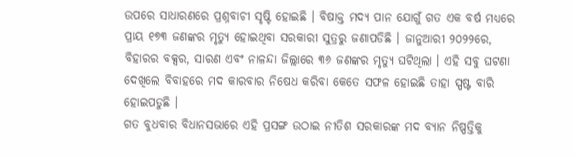ଉପରେ ସାଧାରଣରେ ପ୍ରଶ୍ନବାଚୀ ସୃଷ୍ଟି ହୋଇଛି । ବିଷାକ୍ତ ମଦ୍ୟ ପାନ ଯୋଗୁଁ ଗତ ଏକ ବର୍ଷ ମଧ୍ୟରେ ପ୍ରାୟ ୧୭୩ ଜଣଙ୍କର ମୃତ୍ୟୁ ହୋଇଥିବା ସରକାରୀ ସୁତ୍ରରୁ ଜଣାପଡିଛି । ଜାନୁଆରୀ ୨୦୨୨ରେ, ବିହାରର ବକ୍ସର, ସାରଣ ଏବଂ ନାଳନ୍ଦା ଜିଲ୍ଲାରେ ୩୬ ଜଣଙ୍କର ମୃତ୍ୟୁ ଘଟିଥିଲା । ଏହି ସବୁ ଘଟଣା ଦେଖିଲେ ବିବାହରେ ମଦ କାରବାର ନିଷେଧ କରିବା କେତେ ସଫଳ ହୋଇଛି ତାହା ସ୍ପଷ୍ଟ ବାରି ହୋଇପଡୁଛି ।
ଗତ ବୁଧବାର ବିଧାନସଭାରେ ଏହି ପ୍ରସଙ୍ଗ ଉଠାଇ ନୀତିଶ ସରକାରଙ୍କ ମଦ ବ୍ୟାନ ନିଷ୍ପତ୍ତିକୁ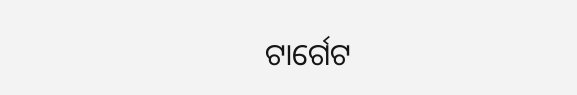ଟାର୍ଗେଟ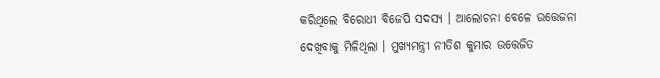କରିଥିଲେ ବିରୋଧୀ ବିଜେପି ସଦସ୍ୟ । ଆଲୋଚନା ବେଳେ ଉତ୍ତେଜନା ଦେଖିବାକୁ ମିଳିଥିଲା । ମୁଖ୍ୟମନ୍ତ୍ରୀ ନୀତିଶ କୁମାର ଉତ୍ତେଜିତ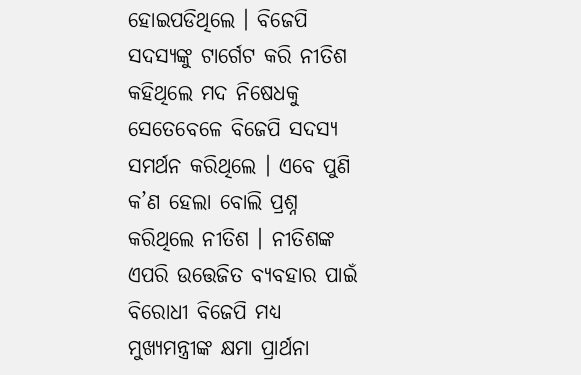ହୋଇପଡିଥିଲେ । ବିଜେପି ସଦସ୍ୟଙ୍କୁ ଟାର୍ଗେଟ କରି ନୀତିଶ କହିଥିଲେ ମଦ ନିଷେଧକୁ ସେତେବେଳେ ବିଜେପି ସଦସ୍ୟ ସମର୍ଥନ କରିଥିଲେ । ଏବେ ପୁଣି କ’ଣ ହେଲା ବୋଲି ପ୍ରଶ୍ନ କରିଥିଲେ ନୀତିଶ । ନୀତିଶଙ୍କ ଏପରି ଉତ୍ତେଜିତ ବ୍ୟବହାର ପାଇଁ ବିରୋଧୀ ବିଜେପି ମଧ୍ୟ ମୁଖ୍ୟମନ୍ତ୍ରୀଙ୍କ କ୍ଷମା ପ୍ରାର୍ଥନା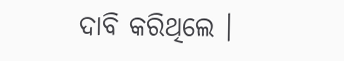ଦାବି କରିଥିଲେ ।